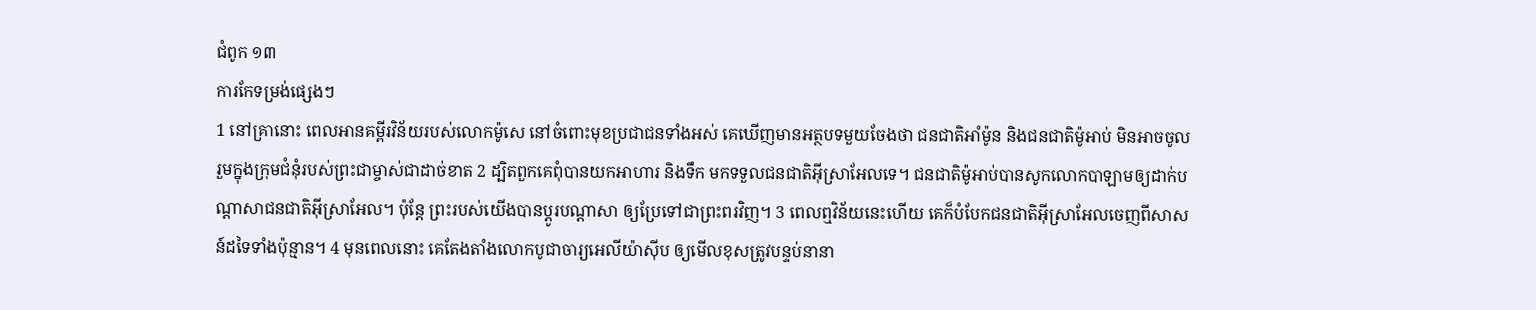ជំពូក ១៣
ការកែទម្រង់ផ្សេងៗ
1 នៅគ្រានោះ ពេលអានគម្ពីរវិន័យរបស់លោកម៉ូសេ នៅចំពោះមុខប្រជាជនទាំងអស់ គេឃើញមានអត្ថបទមួយចែងថា ជនជាតិអាំម៉ូន និងជនជាតិម៉ូអាប់ មិនអាចចូលរួមក្នុងក្រុមជំនុំរបស់ព្រះជាម្ចាស់ជាដាច់ខាត 2 ដ្បិតពួកគេពុំបានយកអាហារ និងទឹក មកទទួលជនជាតិអ៊ីស្រាអែលទេ។ ជនជាតិម៉ូអាប់បានសូកលោកបាឡាមឲ្យដាក់បណ្ដាសាជនជាតិអ៊ីស្រាអែល។ ប៉ុន្តែ ព្រះរបស់យើងបានប្ដូរបណ្ដាសា ឲ្យប្រែទៅជាព្រះពរវិញ។ 3 ពេលឮវិន័យនេះហើយ គេក៏បំបែកជនជាតិអ៊ីស្រាអែលចេញពីសាសន៍ដទៃទាំងប៉ុន្មាន។ 4 មុនពេលនោះ គេតែងតាំងលោកបូជាចារ្យអេលីយ៉ាស៊ីប ឲ្យមើលខុសត្រូវបន្ទប់នានា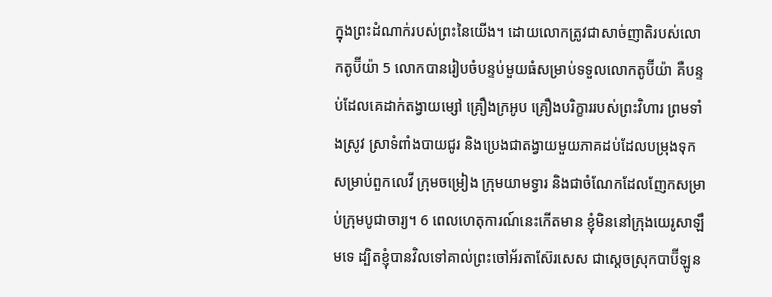ក្នុងព្រះដំណាក់របស់ព្រះនៃយើង។ ដោយលោកត្រូវជាសាច់ញាតិរបស់លោកតូប៊ីយ៉ា 5 លោកបានរៀបចំបន្ទប់មួយធំសម្រាប់ទទួលលោកតូប៊ីយ៉ា គឺបន្ទប់ដែលគេដាក់តង្វាយម្សៅ គ្រឿងក្រអូប គ្រឿងបរិក្ខាររបស់ព្រះវិហារ ព្រមទាំងស្រូវ ស្រាទំពាំងបាយជូរ និងប្រេងជាតង្វាយមួយភាគដប់ដែលបម្រុងទុកសម្រាប់ពួកលេវី ក្រុមចម្រៀង ក្រុមយាមទ្វារ និងជាចំណែកដែលញែកសម្រាប់ក្រុមបូជាចារ្យ។ 6 ពេលហេតុការណ៍នេះកើតមាន ខ្ញុំមិននៅក្រុងយេរូសាឡឹមទេ ដ្បិតខ្ញុំបានវិលទៅគាល់ព្រះចៅអ័រតាស៊ែរសេស ជាស្តេចស្រុកបាប៊ីឡូន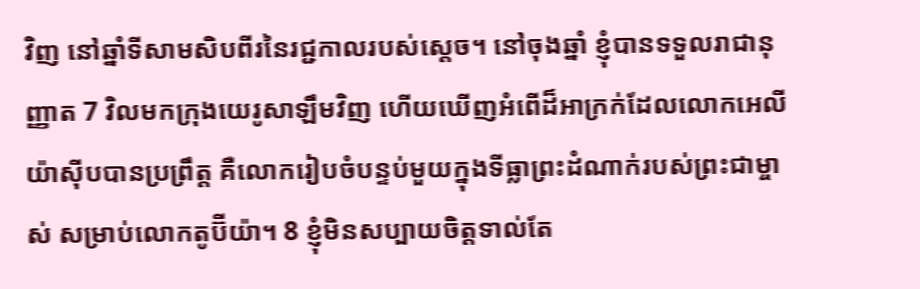វិញ នៅឆ្នាំទីសាមសិបពីរនៃរជ្ជកាលរបស់ស្តេច។ នៅចុងឆ្នាំ ខ្ញុំបានទទួលរាជានុញ្ញាត 7 វិលមកក្រុងយេរូសាឡឹមវិញ ហើយឃើញអំពើដ៏អាក្រក់ដែលលោកអេលីយ៉ាស៊ីបបានប្រព្រឹត្ត គឺលោករៀបចំបន្ទប់មួយក្នុងទីធ្លាព្រះដំណាក់របស់ព្រះជាម្ចាស់ សម្រាប់លោកតូប៊ីយ៉ា។ 8 ខ្ញុំមិនសប្បាយចិត្តទាល់តែ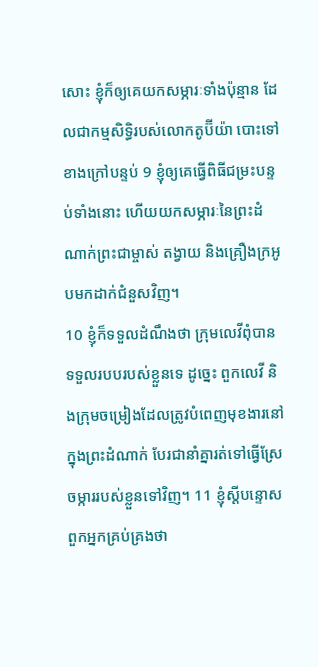សោះ ខ្ញុំក៏ឲ្យគេយកសម្ភារៈទាំងប៉ុន្មាន ដែលជាកម្មសិទ្ធិរបស់លោកតូប៊ីយ៉ា បោះទៅខាងក្រៅបន្ទប់ 9 ខ្ញុំឲ្យគេធ្វើពិធីជម្រះបន្ទប់ទាំងនោះ ហើយយកសម្ភារៈនៃព្រះដំណាក់ព្រះជាម្ចាស់ តង្វាយ និងគ្រឿងក្រអូបមកដាក់ជំនួសវិញ។
10 ខ្ញុំក៏ទទួលដំណឹងថា ក្រុមលេវីពុំបានទទួលរបបរបស់ខ្លួនទេ ដូច្នេះ ពួកលេវី និងក្រុមចម្រៀងដែលត្រូវបំពេញមុខងារនៅក្នុងព្រះដំណាក់ បែរជានាំគ្នារត់ទៅធ្វើស្រែចម្ការរបស់ខ្លួនទៅវិញ។ 11 ខ្ញុំស្តីបន្ទោសពួកអ្នកគ្រប់គ្រងថា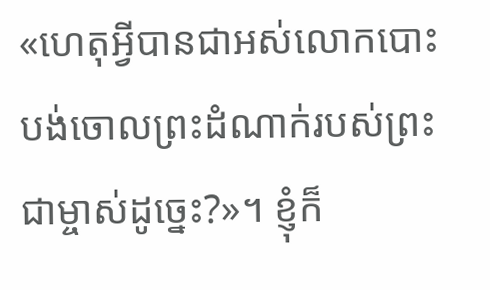«ហេតុអ្វីបានជាអស់លោកបោះបង់ចោលព្រះដំណាក់របស់ព្រះជាម្ចាស់ដូច្នេះ?»។ ខ្ញុំក៏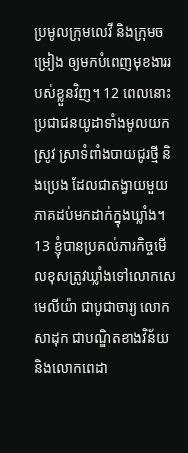ប្រមូលក្រុមលេវី និងក្រុមចម្រៀង ឲ្យមកបំពេញមុខងាររបស់ខ្លួនវិញ។ 12 ពេលនោះ ប្រជាជនយូដាទាំងមូលយកស្រូវ ស្រាទំពាំងបាយជូរថ្មី និងប្រេង ដែលជាតង្វាយមួយភាគដប់មកដាក់ក្នុងឃ្លាំង។ 13 ខ្ញុំបានប្រគល់ភារកិច្ចមើលខុសត្រូវឃ្លាំងទៅលោកសេមេលីយ៉ា ជាបូជាចារ្យ លោកសាដុក ជាបណ្ឌិតខាងវិន័យ និងលោកពេដា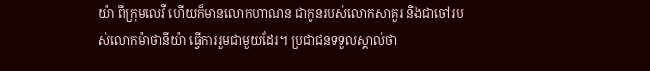យ៉ា ពីក្រុមលេវី ហើយក៏មានលោកហាណន ជាកូនរបស់លោកសាគួរ និងជាចៅរបស់លោកម៉ាថានីយ៉ា ធ្វើការរួមជាមួយដែរ។ ប្រជាជនទទួលស្គាល់ថា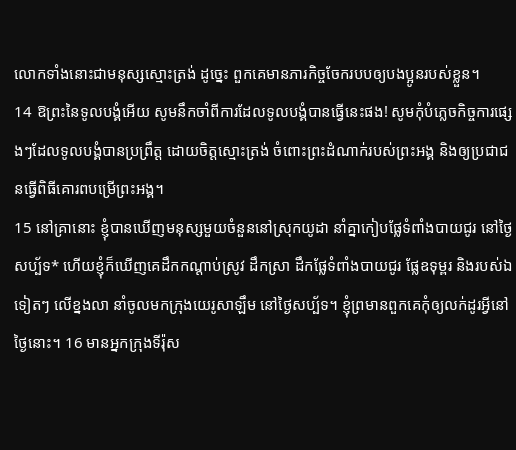លោកទាំងនោះជាមនុស្សស្មោះត្រង់ ដូច្នេះ ពួកគេមានភារកិច្ចចែករបបឲ្យបងប្អូនរបស់ខ្លួន។
14 ឱព្រះនៃទូលបង្គំអើយ សូមនឹកចាំពីការដែលទូលបង្គំបានធ្វើនេះផង! សូមកុំបំភ្លេចកិច្ចការផ្សេងៗដែលទូលបង្គំបានប្រព្រឹត្ត ដោយចិត្តស្មោះត្រង់ ចំពោះព្រះដំណាក់របស់ព្រះអង្គ និងឲ្យប្រជាជនធ្វើពិធីគោរពបម្រើព្រះអង្គ។
15 នៅគ្រានោះ ខ្ញុំបានឃើញមនុស្សមួយចំនួននៅស្រុកយូដា នាំគ្នាកៀបផ្លែទំពាំងបាយជូរ នៅថ្ងៃសប្ប័ទ* ហើយខ្ញុំក៏ឃើញគេដឹកកណ្ដាប់ស្រូវ ដឹកស្រា ដឹកផ្លែទំពាំងបាយជូរ ផ្លែឧទុម្ពរ និងរបស់ឯទៀតៗ លើខ្នងលា នាំចូលមកក្រុងយេរូសាឡឹម នៅថ្ងៃសប្ប័ទ។ ខ្ញុំព្រមានពួកគេកុំឲ្យលក់ដូរអ្វីនៅថ្ងៃនោះ។ 16 មានអ្នកក្រុងទីរ៉ុស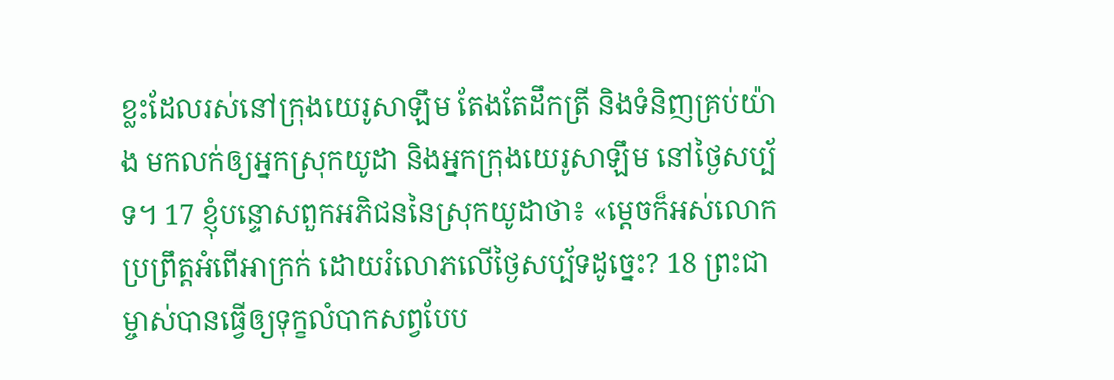ខ្លះដែលរស់នៅក្រុងយេរូសាឡឹម តែងតែដឹកត្រី និងទំនិញគ្រប់យ៉ាង មកលក់ឲ្យអ្នកស្រុកយូដា និងអ្នកក្រុងយេរូសាឡឹម នៅថ្ងៃសប្ប័ទ។ 17 ខ្ញុំបន្ទោសពួកអភិជននៃស្រុកយូដាថា៖ «ម្ដេចក៏អស់លោកប្រព្រឹត្តអំពើអាក្រក់ ដោយរំលោភលើថ្ងៃសប្ប័ទដូច្នេះ? 18 ព្រះជាម្ចាស់បានធ្វើឲ្យទុក្ខលំបាកសព្វបែប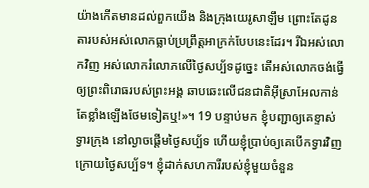យ៉ាងកើតមានដល់ពួកយើង និងក្រុងយេរូសាឡឹម ព្រោះតែដូនតារបស់អស់លោកធ្លាប់ប្រព្រឹត្តអាក្រក់បែបនេះដែរ។ រីឯអស់លោកវិញ អស់លោករំលោភលើថ្ងៃសប្ប័ទដូច្នេះ តើអស់លោកចង់ធ្វើឲ្យព្រះពិរោធរបស់ព្រះអង្គ ឆាបឆេះលើជនជាតិអ៊ីស្រាអែលកាន់តែខ្លាំងឡើងថែមទៀតឬ!»។ 19 បន្ទាប់មក ខ្ញុំបញ្ជាឲ្យគេខ្ទាស់ទ្វារក្រុង នៅល្ងាចផ្តើមថ្ងៃសប្ប័ទ ហើយខ្ញុំប្រាប់ឲ្យគេបើកទ្វារវិញ ក្រោយថ្ងៃសប្ប័ទ។ ខ្ញុំដាក់សហការីរបស់ខ្ញុំមួយចំនួន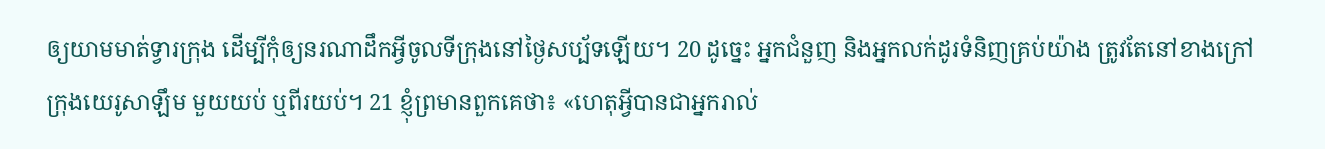ឲ្យយាមមាត់ទ្វារក្រុង ដើម្បីកុំឲ្យនរណាដឹកអ្វីចូលទីក្រុងនៅថ្ងៃសប្ប័ទឡើយ។ 20 ដូច្នេះ អ្នកជំនួញ និងអ្នកលក់ដូរទំនិញគ្រប់យ៉ាង ត្រូវតែនៅខាងក្រៅក្រុងយេរូសាឡឹម មួយយប់ ឬពីរយប់។ 21 ខ្ញុំព្រមានពួកគេថា៖ «ហេតុអ្វីបានជាអ្នករាល់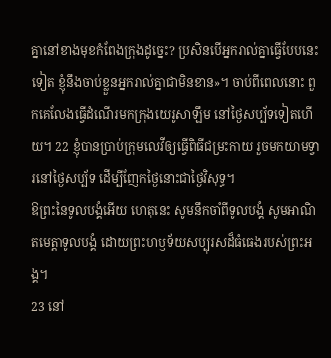គ្នានៅខាងមុខកំពែងក្រុងដូច្នេះ? ប្រសិនបើអ្នករាល់គ្នាធ្វើបែបនេះទៀត ខ្ញុំនឹងចាប់ខ្លួនអ្នករាល់គ្នាជាមិនខាន»។ ចាប់ពីពេលនោះ ពួកគេលែងធ្វើដំណើរមកក្រុងយេរូសាឡឹម នៅថ្ងៃសប្ប័ទទៀតហើយ។ 22 ខ្ញុំបានប្រាប់ក្រុមលេវីឲ្យធ្វើពិធីជម្រះកាយ រួចមកយាមទ្វារនៅថ្ងៃសប្ប័ទ ដើម្បីញែកថ្ងៃនោះជាថ្ងៃវិសុទ្ធ។
ឱព្រះនៃទូលបង្គំអើយ ហេតុនេះ សូមនឹកចាំពីទូលបង្គំ សូមអាណិតមេត្តាទូលបង្គំ ដោយព្រះហឫទ័យសប្បុរសដ៏ធំធេងរបស់ព្រះអង្គ។
23 នៅ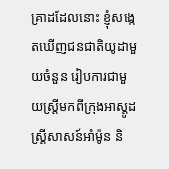គ្រាដដែលនោះ ខ្ញុំសង្កេតឃើញជនជាតិយូដាមួយចំនួន រៀបការជាមួយស្ត្រីមកពីក្រុងអាស្តូដ ស្ត្រីសាសន៍អាំម៉ូន និ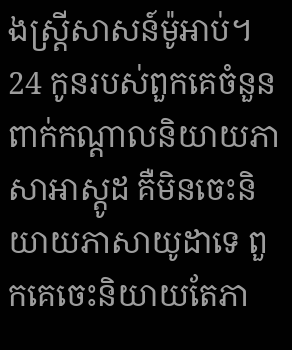ងស្ត្រីសាសន៍ម៉ូអាប់។ 24 កូនរបស់ពួកគេចំនួនពាក់កណ្ដាលនិយាយភាសាអាស្តូដ គឺមិនចេះនិយាយភាសាយូដាទេ ពួកគេចេះនិយាយតែភា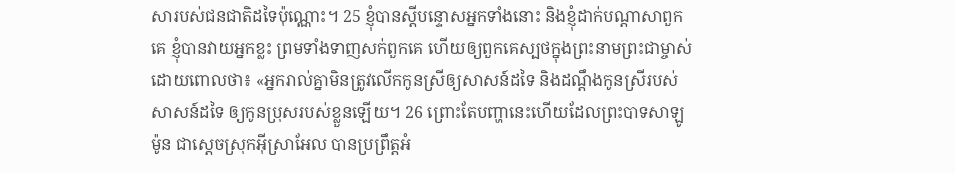សារបស់ជនជាតិដទៃប៉ុណ្ណោះ។ 25 ខ្ញុំបានស្តីបន្ទោសអ្នកទាំងនោះ និងខ្ញុំដាក់បណ្ដាសាពួកគេ ខ្ញុំបានវាយអ្នកខ្លះ ព្រមទាំងទាញសក់ពួកគេ ហើយឲ្យពួកគេស្បថក្នុងព្រះនាមព្រះជាម្ចាស់ ដោយពោលថា៖ «អ្នករាល់គ្នាមិនត្រូវលើកកូនស្រីឲ្យសាសន៍ដទៃ និងដណ្ដឹងកូនស្រីរបស់សាសន៍ដទៃ ឲ្យកូនប្រុសរបស់ខ្លួនឡើយ។ 26 ព្រោះតែបញ្ហានេះហើយដែលព្រះបាទសាឡូម៉ូន ជាស្តេចស្រុកអ៊ីស្រាអែល បានប្រព្រឹត្តអំ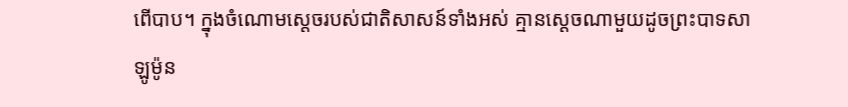ពើបាប។ ក្នុងចំណោមស្តេចរបស់ជាតិសាសន៍ទាំងអស់ គ្មានស្តេចណាមួយដូចព្រះបាទសាឡូម៉ូន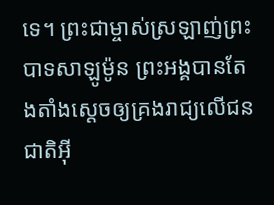ទេ។ ព្រះជាម្ចាស់ស្រឡាញ់ព្រះបាទសាឡូម៉ូន ព្រះអង្គបានតែងតាំងស្តេចឲ្យគ្រងរាជ្យលើជនជាតិអ៊ី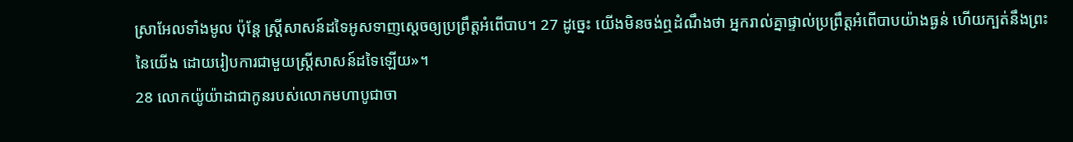ស្រាអែលទាំងមូល ប៉ុន្តែ ស្ត្រីសាសន៍ដទៃអូសទាញស្តេចឲ្យប្រព្រឹត្តអំពើបាប។ 27 ដូច្នេះ យើងមិនចង់ឮដំណឹងថា អ្នករាល់គ្នាផ្ទាល់ប្រព្រឹត្តអំពើបាបយ៉ាងធ្ងន់ ហើយក្បត់នឹងព្រះនៃយើង ដោយរៀបការជាមួយស្ត្រីសាសន៍ដទៃឡើយ»។
28 លោកយ៉ូយ៉ាដាជាកូនរបស់លោកមហាបូជាចា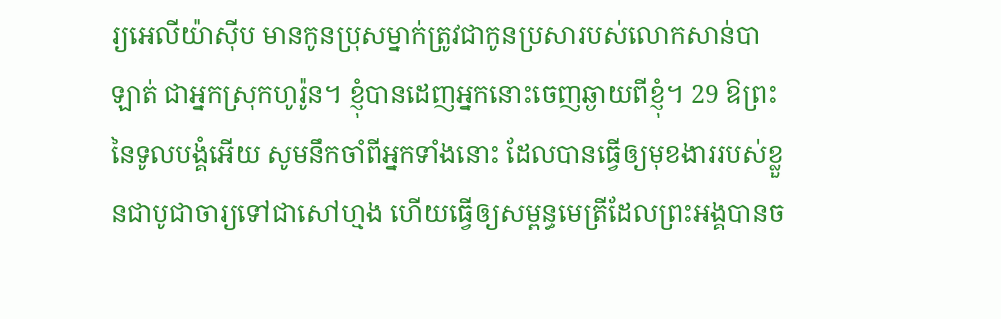រ្យអេលីយ៉ាស៊ីប មានកូនប្រុសម្នាក់ត្រូវជាកូនប្រសារបស់លោកសាន់បាឡាត់ ជាអ្នកស្រុកហូរ៉ូន។ ខ្ញុំបានដេញអ្នកនោះចេញឆ្ងាយពីខ្ញុំ។ 29 ឱព្រះនៃទូលបង្គំអើយ សូមនឹកចាំពីអ្នកទាំងនោះ ដែលបានធ្វើឲ្យមុខងាររបស់ខ្លួនជាបូជាចារ្យទៅជាសៅហ្មង ហើយធ្វើឲ្យសម្ពន្ធមេត្រីដែលព្រះអង្គបានច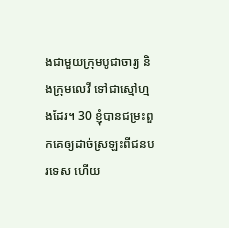ងជាមួយក្រុមបូជាចារ្យ និងក្រុមលេវី ទៅជាស្មៅហ្មងដែរ។ 30 ខ្ញុំបានជម្រះពួកគេឲ្យដាច់ស្រឡះពីជនបរទេស ហើយ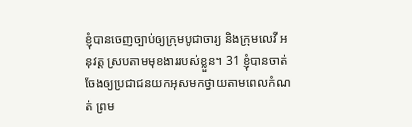ខ្ញុំបានចេញច្បាប់ឲ្យក្រុមបូជាចារ្យ និងក្រុមលេវី អនុវត្ត ស្របតាមមុខងាររបស់ខ្លួន។ 31 ខ្ញុំបានចាត់ចែងឲ្យប្រជាជនយកអុសមកថ្វាយតាមពេលកំណត់ ព្រម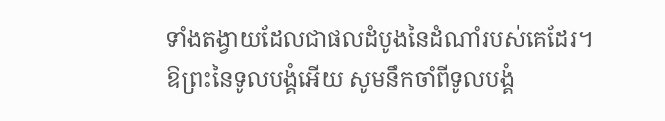ទាំងតង្វាយដែលជាផលដំបូងនៃដំណាំរបស់គេដែរ។
ឱព្រះនៃទូលបង្គំអើយ សូមនឹកចាំពីទូលបង្គំ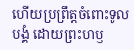ហើយប្រព្រឹត្តចំពោះទូលបង្គំ ដោយព្រះហឫ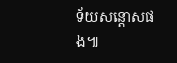ទ័យសន្ដោសផង៕